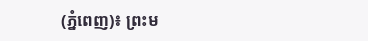(ភ្នំពេញ)៖ ព្រះម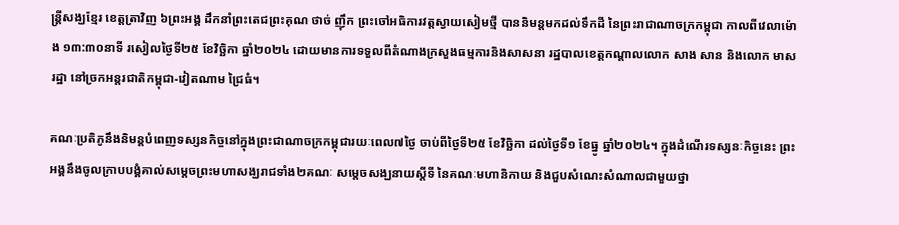ន្ត្រីសង្ឃខ្មែរ ខេត្តត្រាវិញ ៦ព្រះអង្គ ដឹកនាំព្រះតេជព្រះគុណ ថាច់ ញ៉ឹក ព្រះចៅអធិការវត្តស្វាយសៀមថ្មី បាននិមន្តមកដល់ទឹកដី នៃព្រះរាជាណាចក្រកម្ពុជា កាលពីវេលាម៉ោង ១៣:៣០នាទី រសៀលថ្ងៃទី២៥ ខែវិច្ឆិកា ឆ្នាំ២០២៤ ដោយមានការទទួលពីតំណាងក្រសួងធម្មការនិងសាសនា រដ្ឋបាលខេត្តកណ្តាលលោក សាង សាន និងលោក មាស រដ្ឋា នៅច្រកអន្តរជាតិកម្ពុជា-វៀតណាម ជ្រៃធំ។

គណៈប្រតិភូនឹងនិមន្តបំពេញទស្សនកិច្ចនៅក្នុងព្រះជាណាចក្រកម្ពុជារយៈពេល៧ថ្ងៃ ចាប់ពីថ្ងៃទី២៥ ខែវិច្ឆិកា ដល់ថ្ងៃទី១ ខែធ្នូ ឆ្នាំ២០២៤។ ក្នុងដំណើរទស្សនៈកិច្ចនេះ ព្រះអង្គនឹងចូលក្រាបបង្គំគាល់សម្តេចព្រះមហាសង្ឃរាជទាំង២គណៈ សម្តេចសង្ឃនាយស្តីទី នៃគណៈមហានិកាយ និងជួបសំណេះសំណាលជាមួយថ្នា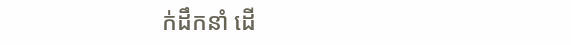ក់ដឹកនាំ ដើ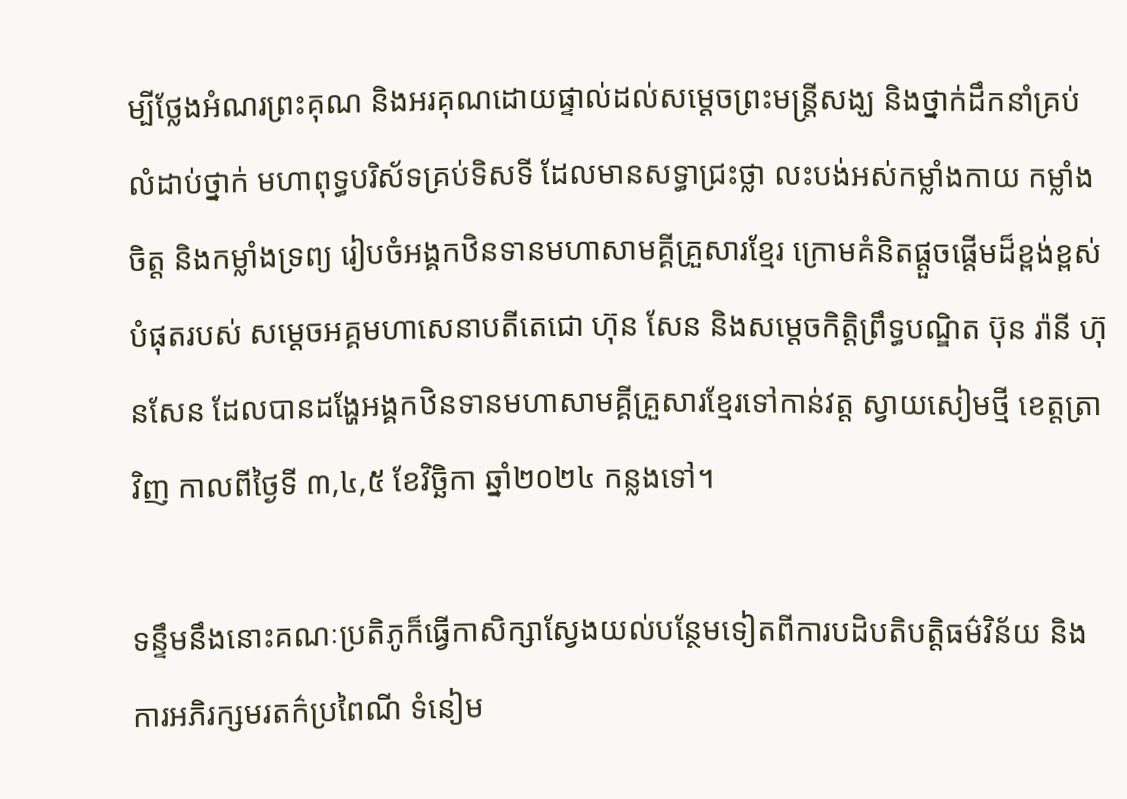ម្បីថ្លែងអំណរព្រះគុណ និងអរគុណដោយផ្ទាល់ដល់សម្តេចព្រះមន្ត្រីសង្ឃ និងថ្នាក់ដឹកនាំគ្រប់លំដាប់ថ្នាក់ មហាពុទ្ធបរិស័ទគ្រប់ទិសទី ដែលមានសទ្ធាជ្រះថ្លា លះបង់អស់កម្លាំងកាយ កម្លាំងចិត្ត និងកម្លាំងទ្រព្យ រៀបចំអង្គកឋិនទានមហាសាមគ្គីគ្រួសារខ្មែរ ក្រោមគំនិតផ្តួចផ្តើមដ៏ខ្ពង់ខ្ពស់បំផុតរបស់ សម្តេចអគ្គមហាសេនាបតីតេជោ ហ៊ុន សែន និងសម្តេចកិត្តិព្រឹទ្ធបណ្ឌិត ប៊ុន រ៉ានី ហ៊ុនសែន ដែលបានដង្ហែអង្គកឋិនទានមហាសាមគ្គីគ្រួសារខ្មែរទៅកាន់វត្ត ស្វាយសៀមថ្មី ខេត្តត្រាវិញ កាលពីថ្ងៃទី ៣,៤,៥ ខែវិច្ឆិកា ឆ្នាំ២០២៤ កន្លងទៅ។

ទន្ទឹមនឹងនោះគណៈប្រតិភូក៏ធ្វើកាសិក្សាស្វែងយល់បន្ថែមទៀតពីការបដិបតិបត្តិធម៌វិន័យ និងការអភិរក្សមរតក៌ប្រពៃណី ទំនៀម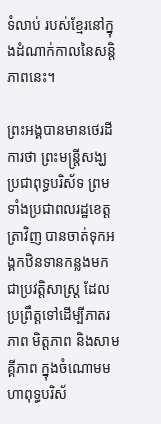ទំលាប់ របស់ខ្មែរនៅក្នុងដំណាក់កាលនៃសន្តិភាពនេះ។

ព្រះអង្គបានមានថេរដីការថា ព្រះមន្ត្រីសង្ឃ ប្រជាពុទ្ធបរិស័ទ ព្រមទាំងប្រជាពលរដ្ឋខេត្តត្រាវិញ បានចាត់ទុកអង្គកឋិនទានកន្លងមក ជាប្រវត្តិសាស្ត្រ ដែលប្រព្រឹត្តទៅដើម្បីភាតរភាព មិត្តភាព និងសាមគ្គីភាព ក្នុងចំណោមមហាពុទ្ធបរិស័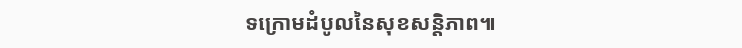ទក្រោមដំបូលនៃសុខសន្តិភាព៕